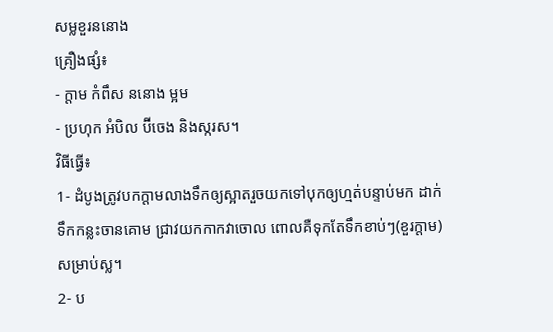សម្លខួរននោង
គ្រឿងផ្សំ៖
- ក្ដាម កំពឹស ននោង ម្អម
- ប្រហុក អំបិល ប៊ីចេង និងស្ករស។
វិធីធ្វើ៖
1- ដំបូងត្រូវបកក្តាមលាងទឹកឲ្យស្អាតរួចយកទៅបុកឲ្យហ្មត់បន្ទាប់មក ដាក់ទឹកកន្លះចានគោម ជ្រាវយកកាកវាចោល ពោលគឺទុកតែទឹកខាប់ៗ(ខួរក្ដាម) សម្រាប់ស្ល។
2- ប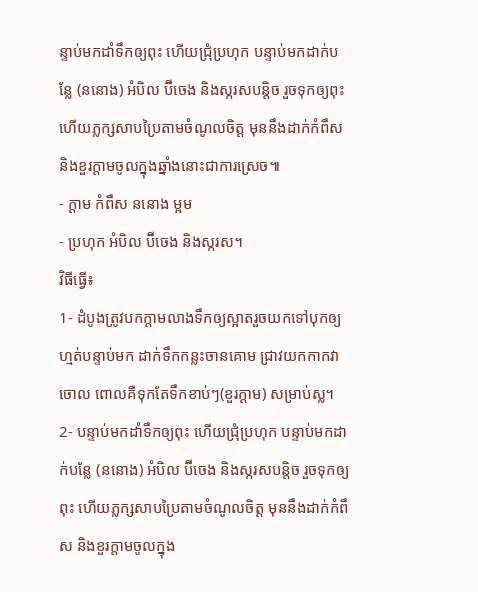ន្ទាប់មកដាំទឹកឲ្យពុះ ហើយជ្រុំប្រហុក បន្ទាប់មកដាក់បន្លែ (ននោង) អំបិល ប៊ីចេង និងស្ករសបន្តិច រួចទុកឲ្យពុះ ហើយភ្លក្សសាបប្រៃតាមចំណូលចិត្ត មុននឹងដាក់កំពឹស និងខួរក្ដាមចូលក្នុងឆ្នាំងនោះជាការស្រេច៕
- ក្ដាម កំពឹស ននោង ម្អម
- ប្រហុក អំបិល ប៊ីចេង និងស្ករស។
វិធីធ្វើ៖
1- ដំបូងត្រូវបកក្តាមលាងទឹកឲ្យស្អាតរួចយកទៅបុកឲ្យហ្មត់បន្ទាប់មក ដាក់ទឹកកន្លះចានគោម ជ្រាវយកកាកវាចោល ពោលគឺទុកតែទឹកខាប់ៗ(ខួរក្ដាម) សម្រាប់ស្ល។
2- បន្ទាប់មកដាំទឹកឲ្យពុះ ហើយជ្រុំប្រហុក បន្ទាប់មកដាក់បន្លែ (ននោង) អំបិល ប៊ីចេង និងស្ករសបន្តិច រួចទុកឲ្យពុះ ហើយភ្លក្សសាបប្រៃតាមចំណូលចិត្ត មុននឹងដាក់កំពឹស និងខួរក្ដាមចូលក្នុង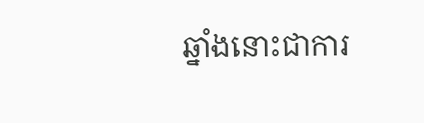ឆ្នាំងនោះជាការ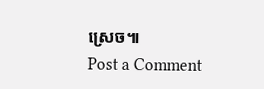ស្រេច៕
Post a Comment